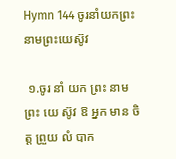Hymn 144 ចូរនាំយកព្រះនាមព្រះយេស៊ូវ

 ១.ចូរ នាំ យក ព្រះ នាម ព្រះ យេ ស៊ូវ ឱ អ្នក មាន ចិត្ត ព្រួយ លំ បាក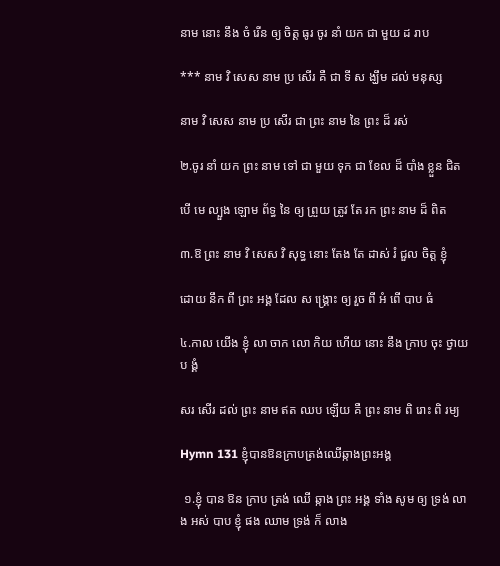នាម នោះ នឹង ចំ រើន ឲ្យ ចិត្ត ធូរ ចូរ នាំ យក ជា មួយ ដ រាប

*** នាម វិ សេស នាម ប្រ សើរ គឺ ជា ទី ស ង្ឃឹម ដល់ មនុស្ស

នាម វិ សេស នាម ប្រ សើរ ជា ព្រះ នាម នៃ ព្រះ ដ៏ រស់

២.ចូរ នាំ យក ព្រះ នាម ទៅ ជា មួយ ទុក ជា ខែល ដ៏ បាំង ខ្លួន ជិត

បើ មេ ល្បួង ឡោម ព័ទ្ធ នៃ ឲ្យ ព្រួយ ត្រូវ តែ រក ព្រះ នាម ដ៏ ពិត

៣.ឱ ព្រះ នាម វិ សេស វិ សុទ្ធ នោះ តែង តែ ដាស់ រំ ជួល ចិត្ត ខ្ញុំ

ដោយ នឹក ពី ព្រះ អង្គ ដែល ស ង្រ្គោះ ឲ្យ រួច ពី អំ ពើ បាប ធំ

៤.កាល យើង ខ្ញុំ លា ចាក លោ កិយ ហើយ នោះ នឹង ក្រាប ចុះ ថ្វាយ ប ង្គំ

សរ សើរ ដល់ ព្រះ នាម ឥត ឈប ឡើយ គឺ ព្រះ នាម ពិ រោះ ពិ រម្យ

Hymn 131 ខ្ញុំបានឱនក្រាបត្រង់ឈើឆ្កាងព្រះអង្គ

 ១.ខ្ញុំ បាន ឱន ក្រាប ត្រង់ ឈើ ឆ្កាង ព្រះ អង្គ ទាំង សូម ឲ្យ ទ្រង់ លាង អស់ បាប ខ្ញុំ ផង ឈាម ទ្រង់ ក៏ លាង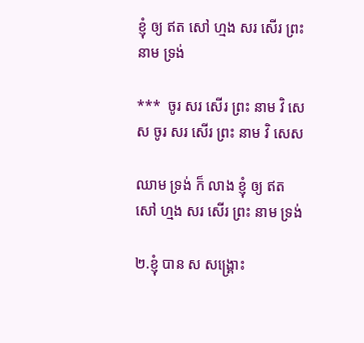ខ្ញុំ ឲ្យ ឥត សៅ ហ្មង សរ សើរ ព្រះ នាម ទ្រង់

***  ចូរ សរ សើរ ព្រះ នាម វិ សេស ចូរ សរ សើរ ព្រះ នាម វិ សេស

ឈាម ទ្រង់ ក៏ លាង ខ្ញុំ ឲ្យ ឥត សៅ ហ្មង សរ សើរ ព្រះ នាម ទ្រង់

២.ខ្ញុំ បាន ស សង្រ្គោះ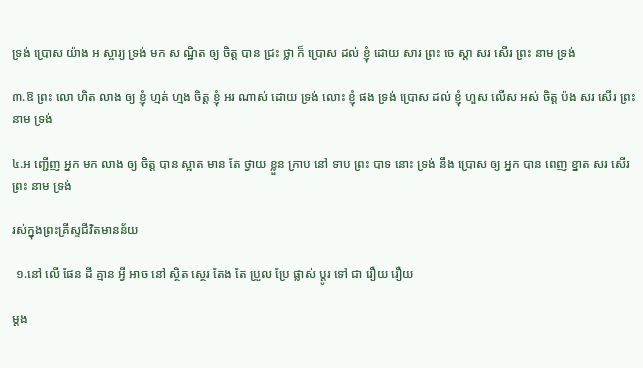ទ្រង់ ប្រោស យ៉ាង អ ស្ចារ្យ ទ្រង់ មក ស ណ្ឋិត ឲ្យ ចិត្ត បាន ជ្រះ ថ្លា ក៏ ប្រោស ដល់ ខ្ញុំ ដោយ សារ ព្រះ ចេ ស្ដា សរ សើរ ព្រះ នាម ទ្រង់

៣.ឱ ព្រះ លោ ហិត លាង ឲ្យ ខ្ញុំ ហ្មត់ ហ្មង ចិត្ត ខ្ញុំ អរ ណាស់ ដោយ ទ្រង់ លោះ ខ្ញុំ ផង ទ្រង់ ប្រោស ដល់ ខ្ញុំ ហួស លើស អស់ ចិត្ត ប៉ង សរ សើរ ព្រះ នាម ទ្រង់

៤.អ ញ្ជើញ អ្នក មក លាង ឲ្យ ចិត្ត បាន ស្អាត មាន តែ ថ្វាយ ខ្លួន ក្រាប នៅ ទាប ព្រះ បាទ នោះ ទ្រង់ នឹង ប្រោស ឲ្យ អ្នក បាន ពេញ ខ្នាត សរ សើរ ព្រះ នាម ទ្រង់

រស់ក្នុងព្រះគ្រីស្ទជីវិតមានន័យ

 ១.នៅ លើ ផែន ដី គ្មាន អ្វី អាច នៅ ស្ថិត ស្ថេរ តែង តែ ប្រួល ប្រែ ផ្លាស់ ប្ដូរ ទៅ ជា រឿយ រឿយ

ម្ដង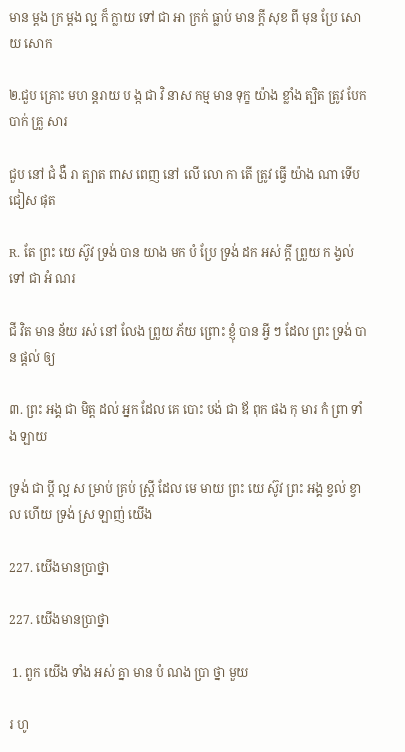មាន ម្ដង ក្រ ម្ដង ល្អ ក៏ ក្លាយ ទៅ ជា អា ក្រក់ ធ្លាប់ មាន ក្ដី សុខ ពី មុន ប្រែ សោយ សោក

២.ជួប គ្រោះ មហ ន្ដរាយ ប ង្ក ជា វិ នាស កម្ម មាន ទុក្ខ យ៉ាង ខ្លាំង ត្បិត ត្រូវ បែក បាក់ គ្រួ សារ

ជួប នៅ ជំ ងឺ រា ត្បាត ពាស ពេញ នៅ លើ លោ កា តើ ត្រូវ ធ្វើ យ៉ាង ណា ទើប ជៀស ផុត

R. តែ ព្រះ យេ ស៊ូវ ទ្រង់ បាន យាង មក បំ ប្រែ ទ្រង់ ដក អស់ ក្ដី ព្រួយ ក ង្វល់ ទៅ ជា អំ ណរ

ជី វិត មាន ន័យ រស់ នៅ លែង ព្រួយ ភ័យ ព្រោះ ខ្ញុំ បាន អ្វី ៗ ដែល ព្រះ ទ្រង់ បាន ផ្ដល់ ឲ្យ

៣. ព្រះ អង្គ ជា មិត្ត ដល់ អ្នក ដែល គេ បោះ បង់ ជា ឪ ពុក ផង កុ មារ កំ ព្រា ទាំង ឡាយ

ទ្រង់ ជា ប្ដី ល្អ ស ម្រាប់ គ្រប់ ស្រ្ដី ដែល មេ មាយ ព្រះ យេ ស៊ូវ ព្រះ អង្គ ខ្វល់ ខ្វាល ហើយ ទ្រង់ ស្រ ឡាញ់ យើង

227. យើងមានប្រាថ្នា

227. យើងមានប្រាថ្នា

 1. ពួក យើង ទាំង អស់ គ្នា មាន បំ ណង ប្រា ថ្នា មួយ

រ ហូ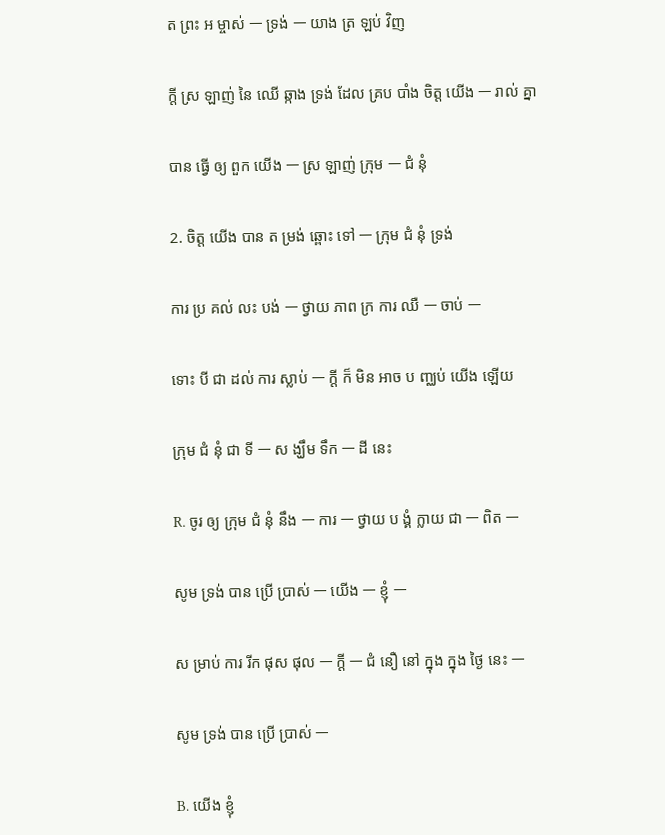ត ព្រះ អ ម្ចាស់ ㅡ ទ្រង់ ㅡ យាង ត្រ ឡប់ វិញ

ក្ដី ស្រ ឡាញ់ នៃ ឈើ ឆ្កាង ទ្រង់ ដែល គ្រប បាំង ចិត្ត យើង ㅡ រាល់ គ្នា

បាន ធ្វើ ឲ្យ ពួក យើង ㅡ ស្រ ឡាញ់ ក្រុម ㅡ ជំ នុំ

2. ចិត្ត យើង បាន ត ម្រង់ ឆ្ពោះ ទៅ ㅡ ក្រុម ជំ នុំ ទ្រង់

ការ ប្រ គល់ លះ បង់ ㅡ ថ្វាយ ភាព ក្រ ការ ឈឺ ㅡ ចាប់ ㅡ

ទោះ បី ជា ដល់ ការ ស្លាប់ ㅡ ក្ដី ក៏ មិន អាច ប ញ្ឈប់ យើង ឡើយ

ក្រុម ជំ នុំ ជា ទី ㅡ ស ង្ឃឹម ទឹក ㅡ ដី នេះ

R. ចូរ ឲ្យ ក្រុម ជំ នុំ នឹង ㅡ ការ ㅡ ថ្វាយ ប ង្គំ ក្លាយ ជា ㅡ ពិត ㅡ

សូម ទ្រង់ បាន ប្រើ ប្រាស់ ㅡ យើង ㅡ ខ្ញុំ ㅡ

ស ម្រាប់ ការ រីក ផុស ផុល ㅡ ក្ដី ㅡ ជំ នឿ នៅ ក្នុង ក្នុង ថ្ងៃ នេះ ㅡ

សូម ទ្រង់ បាន ប្រើ ប្រាស់ ㅡ

B. យើង ខ្ញុំ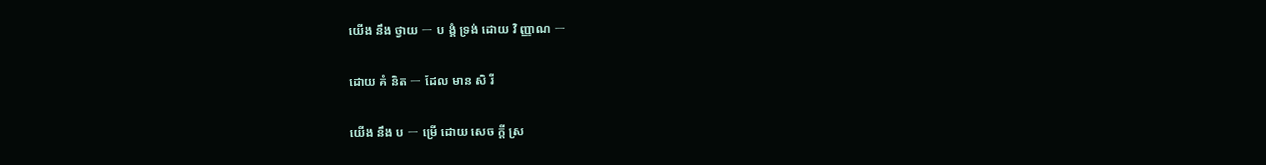យើង នឹង ថ្វាយ ㅡ ប ង្គំ ទ្រង់ ដោយ វិ ញ្ញាណ ㅡ

ដោយ គំ និត ㅡ ដែល មាន សិ រី

យើង នឹង ប ㅡ ម្រើ ដោយ សេច ក្ដី ស្រ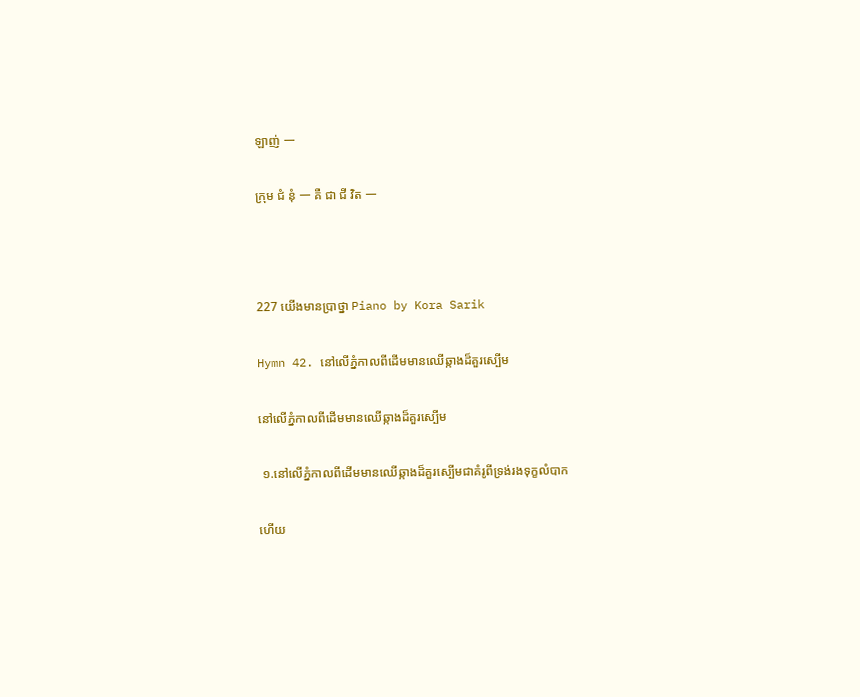ឡាញ់ ㅡ

ក្រុម ជំ នុំ ㅡ គឺ ជា ជី វិត ㅡ



227 យើងមានប្រាថ្នា Piano by Kora Sarik

Hymn 42. នៅលើភ្នំកាលពីដើមមានឈើឆ្កាងដ៏គួរស្បើម

នៅលើភ្នំកាលពីដើមមានឈើឆ្កាងដ៏គួរស្បើម

 ១.នៅលើភ្នំកាលពីដើមមានឈើឆ្កាងដ៏គួរស្បើមជាគំរូពីទ្រង់រងទុក្ខលំបាក

ហើយ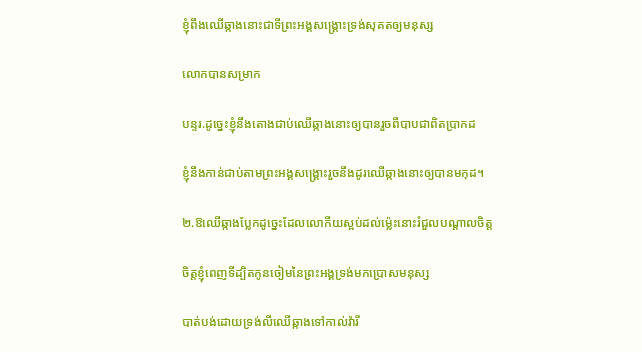ខ្ញុំពឹងឈើឆ្កាងនោះជាទីព្រះអង្គសង្គ្រោះទ្រង់សុគតឲ្យមនុស្ស

លោកបានសម្រាក

បន្ទរ.ដូច្នេះខ្ញុំនឹងតោងជាប់ឈើឆ្កាងនោះឲ្យបានរួចពីបាបជាពិតប្រាកដ

ខ្ញុំនឹងកាន់ជាប់តាមព្រះអង្គសង្គ្រោះរួចនឹងដូរឈើឆ្កាងនោះឲ្យបានមកុដ។

២.ឱឈើឆ្កាងប្លែកដូច្នេះដែលលោកីយស្អប់ដល់ម៉្លេះនោះរំជួលបណ្ដាលចិត្ត

ចិត្តខ្ញុំពេញទីដ្បិតកូនចៀមនៃព្រះអង្គទ្រង់មកប្រោសមនុស្ស

បាត់បង់ដោយទ្រង់លីឈើឆ្កាងទៅកាល់វ៉ារី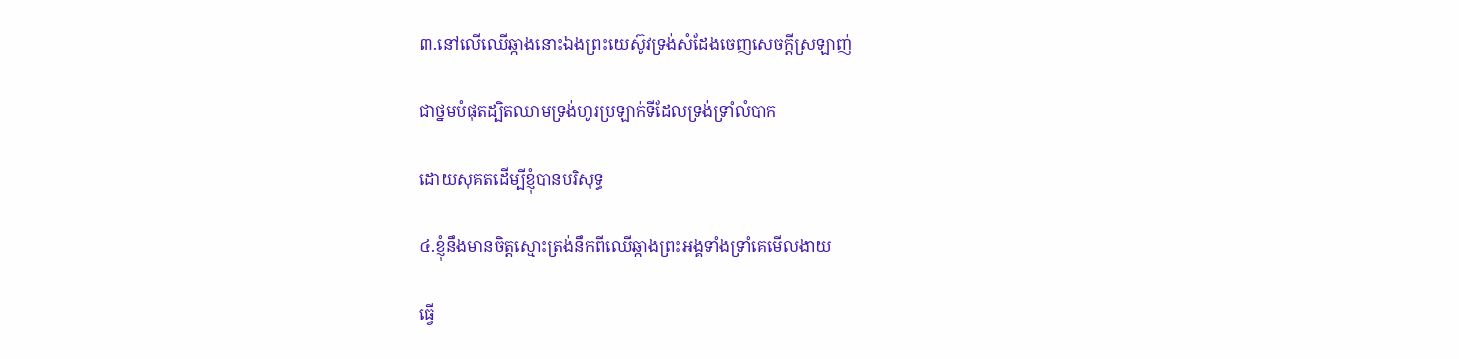៣.នៅលើឈើឆ្កាងនោះឯងព្រះយេស៊ូវទ្រង់សំដែងចេញសេចក្ដីស្រឡាញ់

ជាថ្នមបំផុតដ្បិតឈាមទ្រង់ហូរប្រឡាក់ទីដែលទ្រង់ទ្រាំលំបាក

ដោយសុគតដើម្បីខ្ញុំបានបរិសុទ្ធ

៤.ខ្ញុំនឹងមានចិត្តស្មោះត្រង់នឹកពីឈើឆ្កាងព្រះអង្គទាំងទ្រាំគេមើលងាយ

ធ្វើ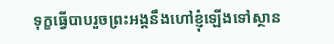ទុក្ខធ្វើបាបរួចព្រះអង្គនឹងហៅខ្ញុំឡើងទៅស្ថាន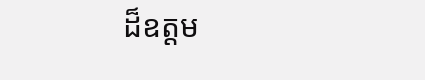ដ៏ឧត្តម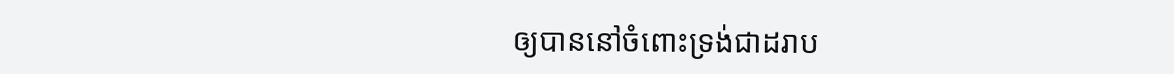ឲ្យបាននៅចំពោះទ្រង់ជាដរាប